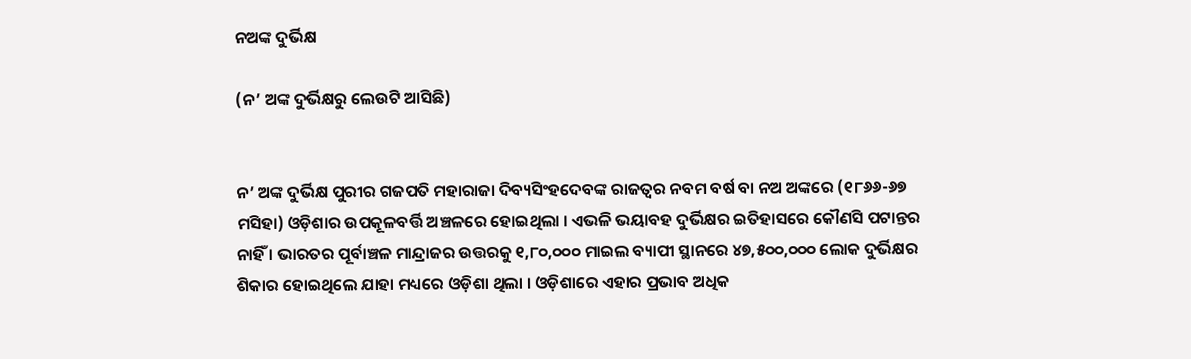ନଅଙ୍କ ଦୁର୍ଭିକ୍ଷ

(ନ’ ଅଙ୍କ ଦୁର୍ଭିକ୍ଷରୁ ଲେଉଟି ଆସିଛି)


ନ’ ଅଙ୍କ ଦୁର୍ଭିକ୍ଷ ପୁରୀର ଗଜପତି ମହାରାଜା ଦିବ୍ୟସିଂହଦେବଙ୍କ ରାଜତ୍ୱର ନବମ ବର୍ଷ ବା ନଅ ଅଙ୍କରେ (୧୮୬୬-୬୭ ମସିହା) ଓଡ଼ିଶାର ଉପକୂଳବର୍ତ୍ତି ଅଞ୍ଚଳରେ ହୋଇଥିଲା । ଏଭଳି ଭୟାବହ ଦୁର୍ଭିକ୍ଷର ଇତିହାସରେ କୌଣସି ପଟାନ୍ତର ନାହିଁ । ଭାରତର ପୂର୍ବାଞ୍ଚଳ ମାନ୍ଦ୍ରାଜର ଉତ୍ତରକୁ ୧,୮୦,୦୦୦ ମାଇଲ ବ୍ୟାପୀ ସ୍ଥାନରେ ୪୭,୫୦୦,୦୦୦ ଲୋକ ଦୁର୍ଭିକ୍ଷର ଶିକାର ହୋଇଥିଲେ ଯାହା ମଧ୍ୟରେ ଓଡ଼ିଶା ଥିଲା । ଓଡ଼ିଶାରେ ଏହାର ପ୍ରଭାବ ଅଧିକ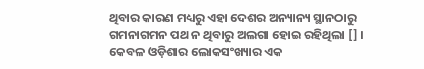ଥିବାର କାରଣ ମଧ୍ୟରୁ ଏହା ଦେଶର ଅନ୍ୟାନ୍ୟ ସ୍ଥାନଠାରୁ ଗମନାଗମନ ପଥ ନ ଥିବାରୁ ଅଲଗା ହୋଇ ରହିଥିଲା [] । କେବଳ ଓଡ଼ିଶାର ଲୋକସଂଖ୍ୟାର ଏକ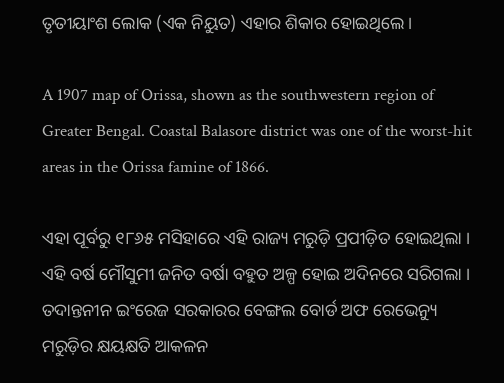ତୃତୀୟାଂଶ ଲୋକ (ଏକ ନିୟୁତ) ଏହାର ଶିକାର ହୋଇଥିଲେ ।

A 1907 map of Orissa, shown as the southwestern region of Greater Bengal. Coastal Balasore district was one of the worst-hit areas in the Orissa famine of 1866.

ଏହା ପୂର୍ବରୁ ୧୮୬୫ ମସିହାରେ ଏହି ରାଜ୍ୟ ମରୁଡ଼ି ପ୍ରପୀଡ଼ିତ ହୋଇଥିଲା । ଏହି ବର୍ଷ ମୌସୁମୀ ଜନିତ ବର୍ଷା ବହୁତ ଅଳ୍ପ ହୋଇ ଅଦିନରେ ସରିଗଲା । ତଦାନ୍ତନୀନ ଇଂରେଜ ସରକାରର ବେଙ୍ଗଲ ବୋର୍ଡ ଅଫ ରେଭେନ୍ୟୁ ମରୁଡ଼ିର କ୍ଷୟକ୍ଷତି ଆକଳନ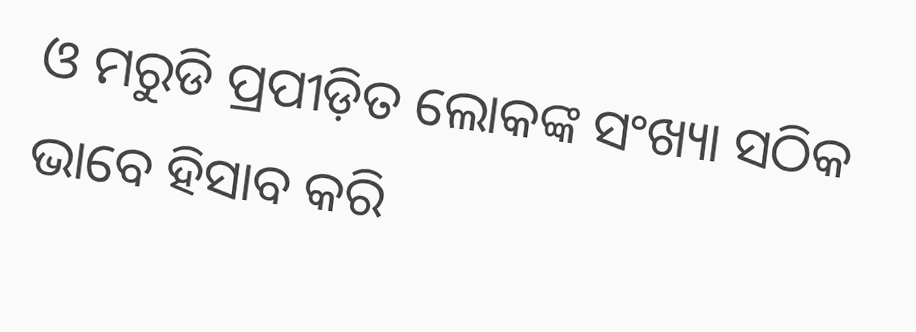ଓ ମରୁଡି ପ୍ରପୀଡ଼ିତ ଲୋକଙ୍କ ସଂଖ୍ୟା ସଠିକ ଭାବେ ହିସାବ କରି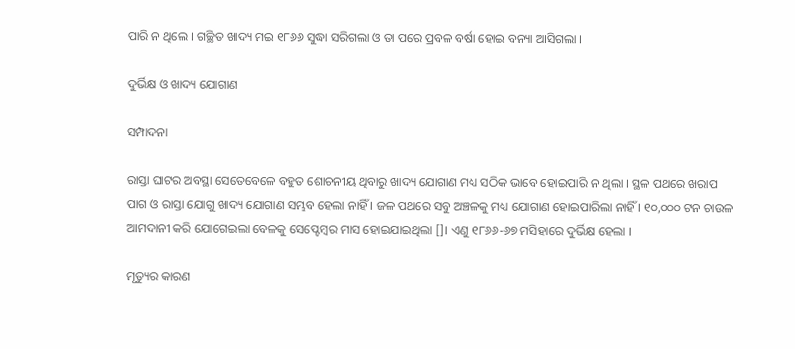ପାରି ନ ଥିଲେ । ଗଚ୍ଛିତ ଖାଦ୍ୟ ମଇ ୧୮୬୬ ସୁଦ୍ଧା ସରିଗଲା ଓ ତା ପରେ ପ୍ରବଳ ବର୍ଷା ହୋଇ ବନ୍ୟା ଆସିଗଲା ।

ଦୁର୍ଭିକ୍ଷ ଓ ଖାଦ୍ୟ ଯୋଗାଣ

ସମ୍ପାଦନା

ରାସ୍ତା ଘାଟର ଅବସ୍ଥା ସେତେବେଳେ ବହୁତ ଶୋଚନୀୟ ଥିବାରୁ ଖାଦ୍ୟ ଯୋଗାଣ ମଧ୍ୟ ସଠିକ ଭାବେ ହୋଇପାରି ନ ଥିଲା । ସ୍ଥଳ ପଥରେ ଖରାପ ପାଗ ଓ ରାସ୍ତା ଯୋଗୁ ଖାଦ୍ୟ ଯୋଗାଣ ସମ୍ଭବ ହେଲା ନାହିଁ । ଜଳ ପଥରେ ସବୁ ଅଞ୍ଚଳକୁ ମଧ୍ୟ ଯୋଗାଣ ହୋଇପାରିଲା ନାହିଁ । ୧୦,୦୦୦ ଟନ ଚାଉଳ ଆମଦାନୀ କରି ଯୋଗେଇଲା ବେଳକୁ ସେପ୍ଟେମ୍ବର ମାସ ହୋଇଯାଇଥିଲା []। ଏଣୁ ୧୮୬୬-୬୭ ମସିହାରେ ଦୁର୍ଭିକ୍ଷ ହେଲା ।

ମୃତ୍ୟୁର କାରଣ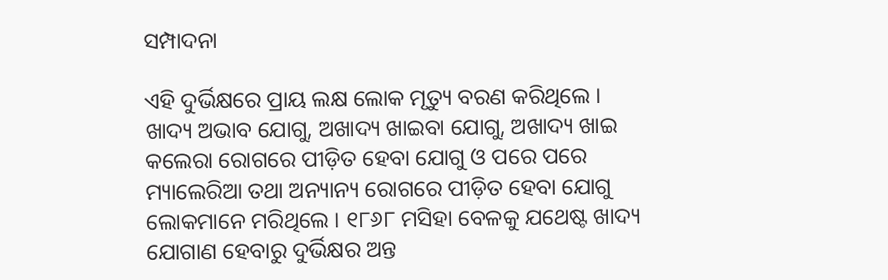ସମ୍ପାଦନା

ଏହି ଦୁର୍ଭିକ୍ଷରେ ପ୍ରାୟ ଲକ୍ଷ ଲୋକ ମୃତ୍ୟୁ ବରଣ କରିଥିଲେ । ଖାଦ୍ୟ ଅଭାବ ଯୋଗୁ, ଅଖାଦ୍ୟ ଖାଇବା ଯୋଗୁ, ଅଖାଦ୍ୟ ଖାଇ କଲେରା ରୋଗରେ ପୀଡ଼ିତ ହେବା ଯୋଗୁ ଓ ପରେ ପରେ ମ୍ୟାଲେରିଆ ତଥା ଅନ୍ୟାନ୍ୟ ରୋଗରେ ପୀଡ଼ିତ ହେବା ଯୋଗୁ ଲୋକମାନେ ମରିଥିଲେ । ୧୮୬୮ ମସିହା ବେଳକୁ ଯଥେଷ୍ଟ ଖାଦ୍ୟ ଯୋଗାଣ ହେବାରୁ ଦୁର୍ଭିକ୍ଷର ଅନ୍ତ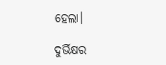ହେଲା।

ଦୁର୍ଭିକ୍ଷର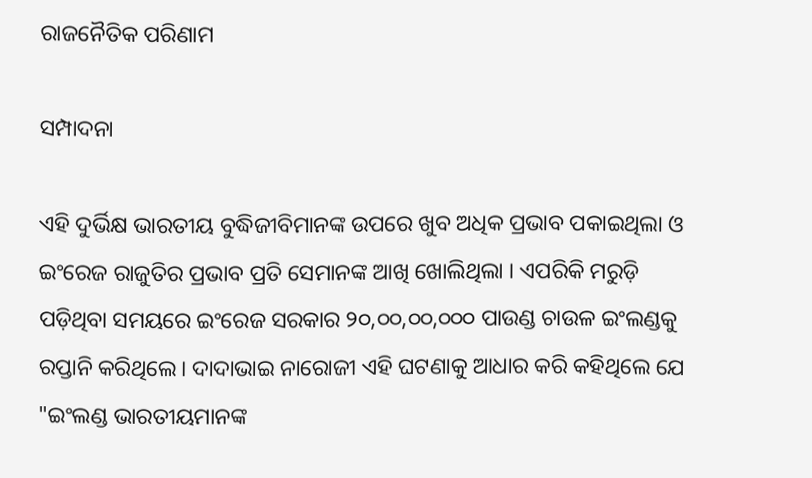ରାଜନୈତିକ ପରିଣାମ

ସମ୍ପାଦନା

ଏହି ଦୁର୍ଭିକ୍ଷ ଭାରତୀୟ ବୁଦ୍ଧିଜୀବିମାନଙ୍କ ଉପରେ ଖୁବ ଅଧିକ ପ୍ରଭାବ ପକାଇଥିଲା ଓ ଇଂରେଜ ରାଜୁତିର ପ୍ରଭାବ ପ୍ରତି ସେମାନଙ୍କ ଆଖି ଖୋଲିଥିଲା । ଏପରିକି ମରୁଡ଼ି ପଡ଼ିଥିବା ସମୟରେ ଇଂରେଜ ସରକାର ୨୦,୦୦,୦୦,୦୦୦ ପାଉଣ୍ଡ ଚାଉଳ ଇଂଲଣ୍ଡକୁ ରପ୍ତାନି କରିଥିଲେ। ଦାଦାଭାଇ ନାରୋଜୀ ଏହି ଘଟଣାକୁ ଆଧାର କରି କହିଥିଲେ ଯେ "ଇଂଲଣ୍ଡ ଭାରତୀୟମାନଙ୍କ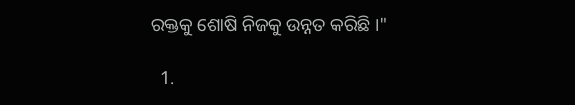ରକ୍ତକୁ ଶୋଷି ନିଜକୁ ଉନ୍ନତ କରିଛି ।"

  1.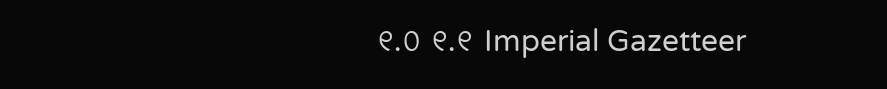୧.୦ ୧.୧ Imperial Gazetteer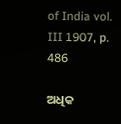of India vol. III 1907, p. 486

ଅଧିକ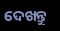ଦେଖନ୍ତୁ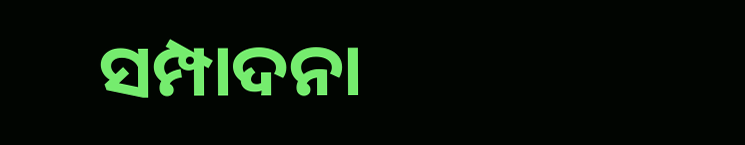ସମ୍ପାଦନା